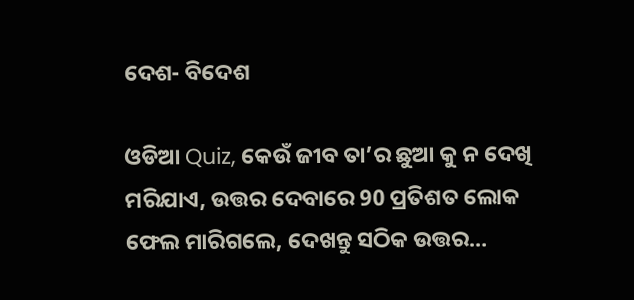ଦେଶ- ବିଦେଶ

ଓଡିଆ Quiz, କେଉଁ ଜୀବ ତା’ର ଛୁଆ କୁ ନ ଦେଖି ମରିଯାଏ, ଉତ୍ତର ଦେବାରେ 90 ପ୍ରତିଶତ ଲୋକ ଫେଲ ମାରିଗଲେ, ଦେଖନ୍ତୁ ସଠିକ ଉତ୍ତର…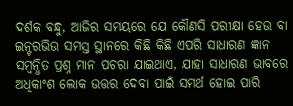ଦର୍ଶକ ବନ୍ଧୁ, ଆଜିର ସମୟରେ ଯେ କୌଣସି ପରୀକ୍ଷା ହେଉ ବା ଇନ୍ଟରଭିଉ ସମସ୍ତ ସ୍ଥାନରେ କିଛି କିଛି ଏପରି ସାଧାରଣ ଜ୍ଞାନ ସମ୍ବନ୍ଧିତ ପ୍ରଶ୍ନ ମାନ ପଚରା ଯାଇଥାଏ, ଯାହା ସାଧାରଣ ଭାବରେ ଅଧିକାଂଶ ଲୋକ ଉତ୍ତର ଦେବା ପାଇଁ ସମର୍ଥ ହୋଇ ପାରି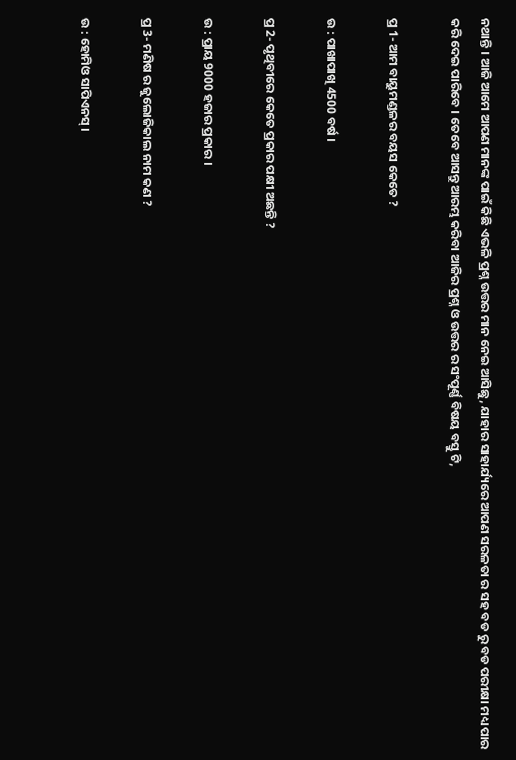ନଥାନ୍ତି । ଆଜି ଆମେ ଆପଣ ମାନଙ୍କ ପାଇଁ କିଛି ଏଭଳି ପ୍ରଶ୍ନ ଉତ୍ତର ମାନ ନେଇ ଆସିଛୁ, ଯାହାର ସାହାର୍ଯ୍ୟରେ ଆପଣ ସରଳତା ର ସହ ବଡ ରୁ ବଡ ପରୀକ୍ଷା ମଧ୍ୟ ପାର କରି ଦେଇ ପାରିବେ । ତେବେ ଆସନ୍ତୁ ଆରମ୍ଭ କରିବା ଆଜିର ପ୍ରଶ୍ନ ଓ ଉତ୍ତର ର ସଂପୂର୍ଣ୍ଣ ବିଷୟ ବସ୍ତୁ ଟି,

ପ୍ର 1- ଆମ ବାୟୁମଣ୍ଡଳର ବୟସ କେତେ ?

ଉ : ପାଖାପାଖି 4500 ବର୍ଷ ।

ପ୍ର 2- ପୃଥିବୀରେ କେତେ ପ୍ରକାର ପକ୍ଷୀ ଅଛନ୍ତି ?

ଉ : ପ୍ରାୟ 9000 ହଜାର ପ୍ରକାର ।

ପ୍ର 3- ମଣିଷ ର ଜୁଲୋଜିକାଲ ନାମ କଣ ?

ଉ : ହୋମିଓ ସାପିଏନସ୍ ।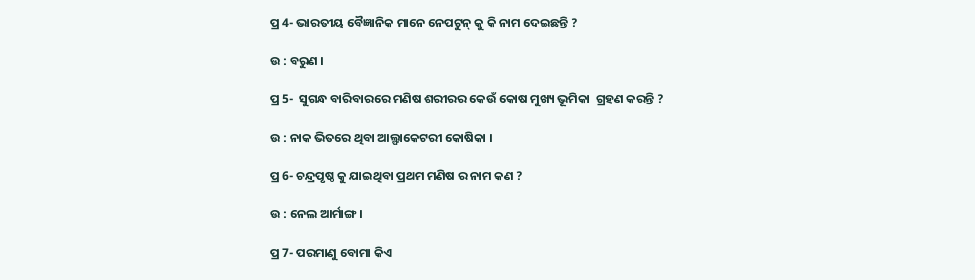ପ୍ର 4- ଭାରତୀୟ ବୈଜ୍ଞାନିକ ମାନେ ନେପଟୁନ୍ କୁ କି ନାମ ଦେଇଛନ୍ତି ?

ଉ : ବରୁଣ ।

ପ୍ର 5-  ସୁଗନ୍ଧ ବାରିବାରରେ ମଣିଷ ଶରୀରର କେଉଁ କୋଷ ମୁଖ୍ୟ ଭୂମିକା  ଗ୍ରହଣ କରନ୍ତି ?

ଉ : ନାକ ଭିତରେ ଥିବା ଆଲ୍ଫାକେଟରୀ କୋଷିକା ।

ପ୍ର 6- ଚନ୍ଦ୍ରପୃଷ୍ଠ କୁ ଯାଇଥିବା ପ୍ରଥମ ମଣିଷ ର ନାମ କଣ ?

ଉ : ନେଲ ଆର୍ମାଙ୍ଗ ।

ପ୍ର 7- ପରମାଣୁ ବୋମା କିଏ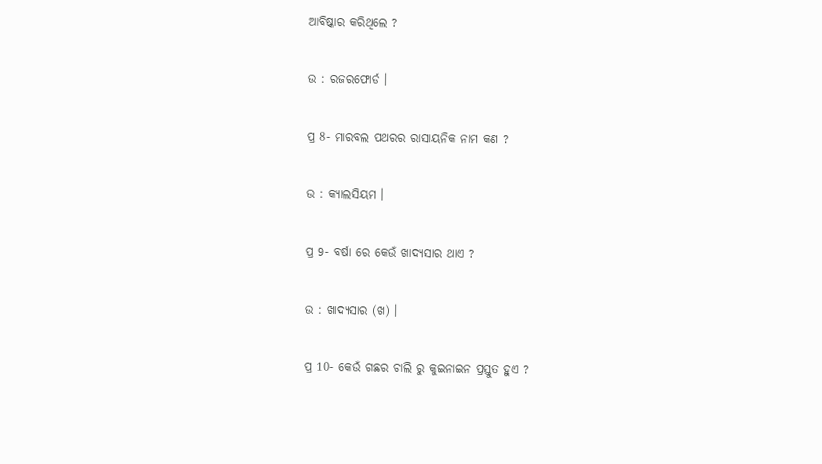ଆବିଷ୍କାର କରିଥିଲେ ?

ଉ : ରଜରଫୋର୍ଡ ।

ପ୍ର 8- ମାରବଲ ପଥରର ରାସାୟନିକ ନାମ କଣ ?

ଉ : କ୍ୟାଲସିୟମ ।

ପ୍ର 9- ବର୍ଷା ରେ କେଉଁ ଖାଦ୍ଯସାର ଥାଏ ?

ଉ : ଖାଦ୍ୟସାର (ଖ) ।

ପ୍ର 10- କେଉଁ ଗଛର ଚାଲି ରୁ କୁଇନାଇନ ପ୍ରସ୍ତୁତ ହୁଏ ?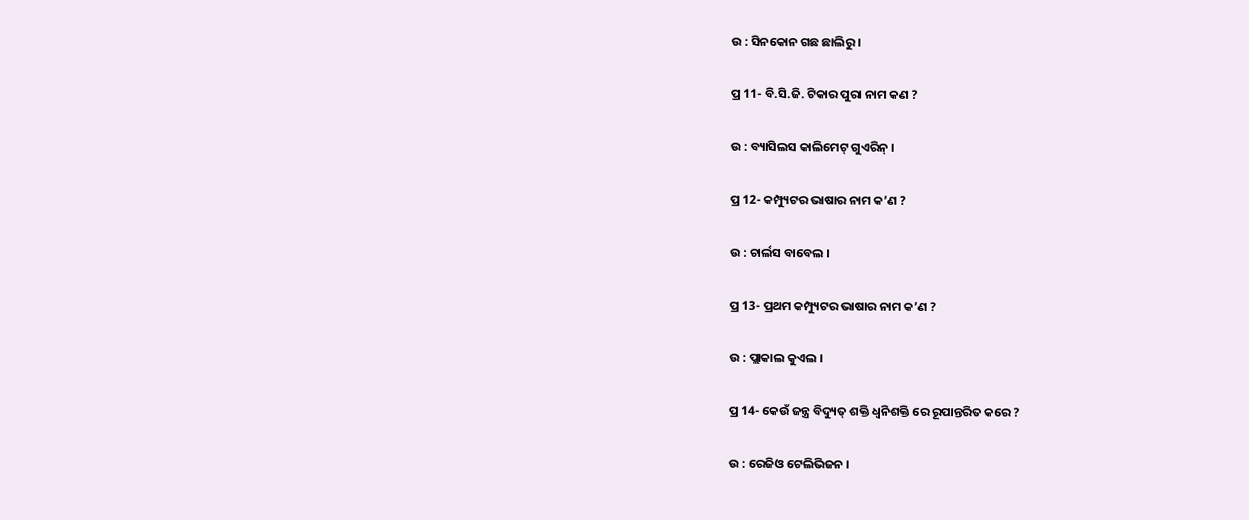ଉ : ସିନକୋନ ଗଛ ଛାଲିରୁ ।

ପ୍ର 11- ବି.ସି.ଜି. ଟିକାର ପୁରା ନାମ କଣ ?

ଉ : ବ୍ୟାସିଲସ କାଲିମେଟ୍ ଗୁଏରିନ୍ ।

ପ୍ର 12- କମ୍ପ୍ୟୁଟର ଭାଷାର ନାମ କ’ଣ ?

ଉ : ଚାର୍ଲସ ବାବେଲ ।

ପ୍ର 13- ପ୍ରଥମ କମ୍ପ୍ୟୁଟର ଭାଷାର ନାମ କ’ଣ ?

ଉ : ପ୍ଲାକାଲ କୁଏଲ ।

ପ୍ର 14- କେଉଁ ଜନ୍ତ୍ର ବିଦ୍ୟୁତ୍ ଶକ୍ତି ଧ୍ବନିଶକ୍ତି ରେ ରୂପାନ୍ତରିତ କରେ ?

ଉ : ରେଜିଓ ଟେଲିଭିଜନ ।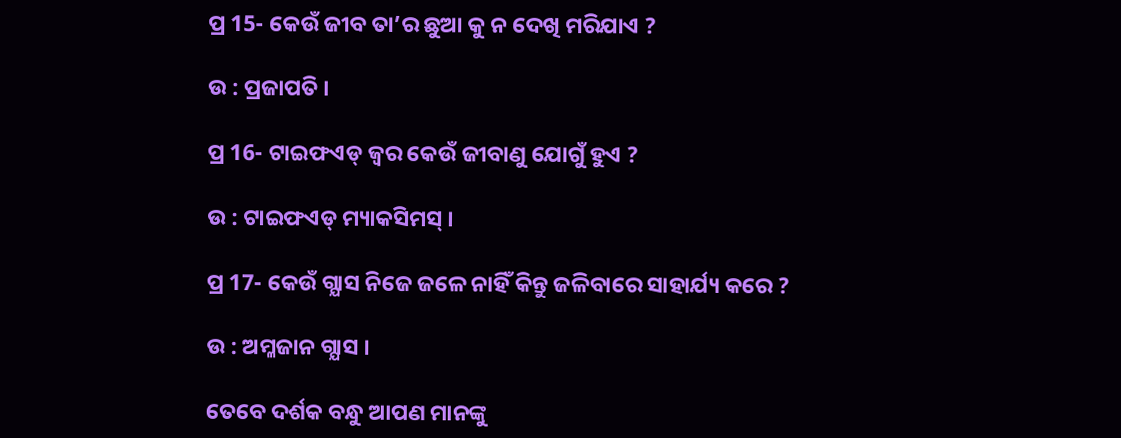ପ୍ର 15- କେଉଁ ଜୀବ ତା’ର ଛୁଆ କୁ ନ ଦେଖି ମରିଯାଏ ?

ଉ : ପ୍ରଜାପତି ।

ପ୍ର 16- ଟାଇଫଏଡ୍ ଜ୍ଵର କେଉଁ ଜୀବାଣୁ ଯୋଗୁଁ ହୁଏ ?

ଉ : ଟାଇଫଏଡ୍ ମ୍ୟାକସିମସ୍ ।

ପ୍ର 17- କେଉଁ ଗ୍ଯାସ ନିଜେ ଜଳେ ନାହିଁ କିନ୍ତୁ ଜଳିବାରେ ସାହାର୍ଯ୍ୟ କରେ ?

ଉ : ଅମ୍ଳଜାନ ଗ୍ଯାସ ।

ତେବେ ଦର୍ଶକ ବନ୍ଧୁ ଆପଣ ମାନଙ୍କୁ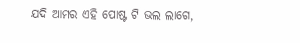ଯଦି ଆମର ଏହି ପୋଷ୍ଟ ଟି ଭଲ ଲାଗେ,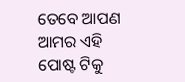ତେବେ ଆପଣ ଆମର ଏହି ପୋଷ୍ଟ ଟିକୁ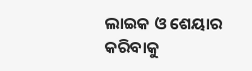ଲାଇକ ଓ ଶେୟାର କରିବାକୁ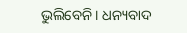ଭୁଲିବେନି । ଧନ୍ୟବାଦ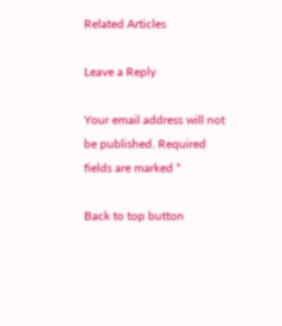Related Articles

Leave a Reply

Your email address will not be published. Required fields are marked *

Back to top button